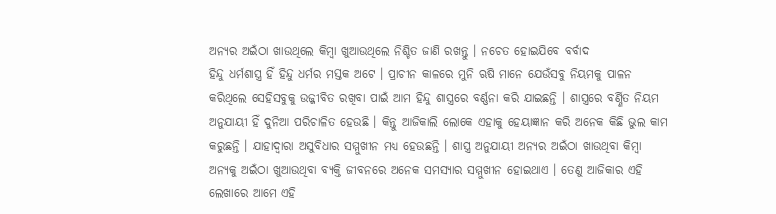ଅନ୍ୟର ଅଇଁଠା ଖାଉଥିଲେ କିମ୍ବା ଖୁଆଉଥିଲେ ନିଶ୍ଚିତ ଜାଣି ରଖନ୍ତୁ । ନଚେତ ହୋଇଯିବେ ବର୍ବାଦ
ହିନ୍ଦୁ ଧର୍ମଶାସ୍ତ୍ର ହିଁ ହିନ୍ଦୁ ଧର୍ମର ମସ୍ତକ ଅଟେ । ପ୍ରାଚୀନ କାଳରେ ମୁନି ଋଷି ମାନେ ଯେଉଁସବୁ ନିୟମକୁ ପାଳନ କରିଥିଲେ ସେହିସବୁକୁ ଉଜ୍ଜୀବିତ ରଖିବା ପାଇଁ ଆମ ହିନ୍ଦୁ ଶାସ୍ତ୍ରରେ ବର୍ଣ୍ଣନା କରି ଯାଇଛନ୍ତି । ଶାସ୍ତ୍ରରେ ବର୍ଣ୍ଣିତ ନିୟମ ଅନୁଯାୟୀ ହିଁ ଦୁନିଆ ପରିଚାଳିତ ହେଉଛି । କିନ୍ତୁ ଆଜିକାଲି ଲୋକେ ଏହାକୁ ହେୟାଜ୍ଞାନ କରି ଅନେକ କିଛି ଭୁଲ କାମ କରୁଛନ୍ତି । ଯାହାଦ୍ୱାରା ଅସୁବିଧାର ସମ୍ମୁଖୀନ ମଧ୍ୟ ହେଉଛନ୍ତି । ଶାସ୍ତ୍ର ଅନୁଯାୟୀ ଅନ୍ୟର ଅଇଁଠା ଖାଉଥିବା କିମ୍ବା ଅନ୍ୟକୁ ଅଇଁଠା ଖୁଆଉଥିବା ବ୍ୟକ୍ତି ଜୀବନରେ ଅନେକ ସମସ୍ୟାର ସମ୍ମୁଖୀନ ହୋଇଥାଏ । ତେଣୁ ଆଜିକାର ଏହି ଲେଖାରେ ଆମେ ଏହି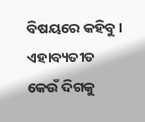ବିଷୟରେ କହିବୁ । ଏହାବ୍ୟତୀତ କେଉଁ ଦିଗକୁ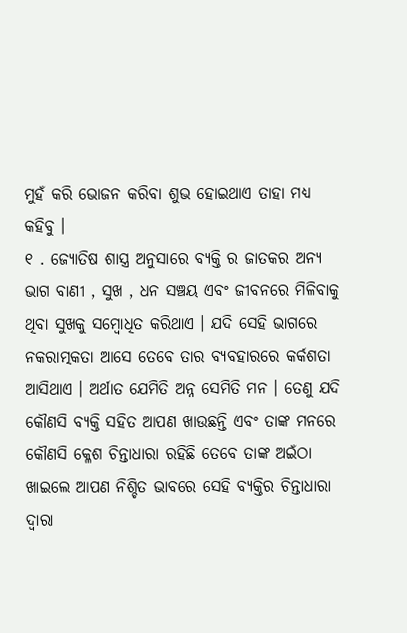ମୁହଁ କରି ଭୋଜନ କରିବା ଶୁଭ ହୋଇଥାଏ ତାହା ମଧ୍ୟ କହିବୁ ।
୧ . ଜ୍ୟୋତିଷ ଶାସ୍ତ୍ର ଅନୁସାରେ ବ୍ୟକ୍ତି ର ଜାତକର ଅନ୍ୟ ଭାଗ ବାଣୀ , ସୁଖ , ଧନ ସଞ୍ଚୟ ଏବଂ ଜୀବନରେ ମିଳିବାକୁ ଥିବା ସୁଖକୁ ସମ୍ବୋଧିତ କରିଥାଏ । ଯଦି ସେହି ଭାଗରେ ନକରାତ୍ମକତା ଆସେ ତେବେ ତାର ବ୍ୟବହାରରେ କର୍କଶତା ଆସିଥାଏ । ଅର୍ଥାତ ଯେମିତି ଅନ୍ନ ସେମିତି ମନ । ତେଣୁ ଯଦି କୌଣସି ବ୍ୟକ୍ତି ସହିତ ଆପଣ ଖାଉଛନ୍ତି ଏବଂ ତାଙ୍କ ମନରେ କୌଣସି କ୍ଳେଶ ଚିନ୍ତାଧାରା ରହିଛି ତେବେ ତାଙ୍କ ଅଇଁଠା ଖାଇଲେ ଆପଣ ନିଶ୍ଚିତ ଭାବରେ ସେହି ବ୍ୟକ୍ତିର ଚିନ୍ତାଧାରା ଦ୍ୱାରା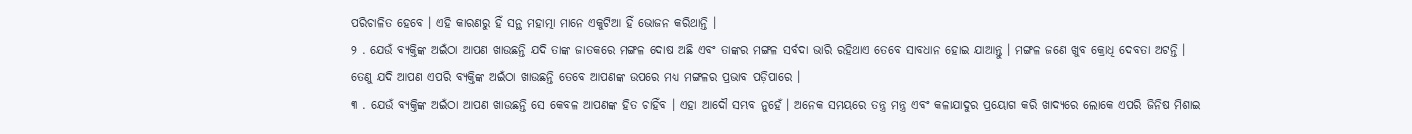ପରିଚାଳିତ ହେବେ । ଏହି କାରଣରୁ ହିଁ ସନ୍ଥ ମହାତ୍ମା ମାନେ ଏକୁଟିଆ ହିଁ ଭୋଜନ କରିଥାନ୍ତି ।
୨ . ଯେଉଁ ବ୍ୟକ୍ତିଙ୍କ ଅଇଁଠା ଆପଣ ଖାଉଛନ୍ତି ଯଦି ତାଙ୍କ ଜାତକରେ ମଙ୍ଗଳ ଦୋଷ ଅଛି ଏବଂ ତାଙ୍କର ମଙ୍ଗଳ ସର୍ବଦା ଭାରି ରହିଥାଏ ତେବେ ସାବଧାନ ହୋଇ ଯାଆନ୍ତୁ । ମଙ୍ଗଳ ଜଣେ ଖୁବ କ୍ରୋଧି ଦେବତା ଅଟନ୍ତି । ତେଣୁ ଯଦି ଆପଣ ଏପରି ବ୍ୟକ୍ତିଙ୍କ ଅଇଁଠା ଖାଉଛନ୍ତି ତେବେ ଆପଣଙ୍କ ଉପରେ ମଧ୍ୟ ମଙ୍ଗଳର ପ୍ରଭାବ ପଡ଼ିପାରେ ।
୩ . ଯେଉଁ ବ୍ୟକ୍ତିଙ୍କ ଅଇଁଠା ଆପଣ ଖାଉଛନ୍ତି ସେ କେବଳ ଆପଣଙ୍କ ହିତ ଚାହିଁବ । ଏହା ଆଦୌ ସମ୍ଭବ ନୁହେଁ । ଅନେକ ସମୟରେ ତନ୍ତ୍ର ମନ୍ତ୍ର ଏବଂ କଳାଯାଦୁର ପ୍ରୟୋଗ କରି ଖାଦ୍ୟରେ ଲୋକେ ଏପରି ଜିନିଷ ମିଶାଇ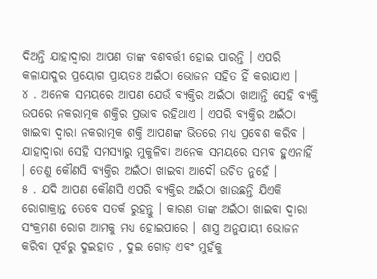ଦିଅନ୍ତି ଯାହାଦ୍ୱାରା ଆପଣ ତାଙ୍କ ବଶବର୍ତ୍ତୀ ହୋଇ ପାରନ୍ତି । ଏପରି କଳାଯାଦୁର ପ୍ରୟୋଗ ପ୍ରାୟତଃ ଅଇଁଠା ଭୋଜନ ସହିତ ହିଁ କରାଯାଏ ।
୪ . ଅନେକ ସମୟରେ ଆପଣ ଯେଉଁ ବ୍ୟକ୍ତିର ଅଇଁଠା ଖାଆନ୍ତି ସେହି ବ୍ୟକ୍ତି ଉପରେ ନକରାତ୍ମକ ଶକ୍ତିର ପ୍ରଭାବ ରହିଥାଏ । ଏପରି ବ୍ୟକ୍ତିର ଅଇଁଠା ଖାଇବା ଦ୍ୱାରା ନକରାତ୍ମକ ଶକ୍ତି ଆପଣଙ୍କ ଭିତରେ ମଧ୍ୟ ପ୍ରବେଶ କରିବ । ଯାହାଦ୍ୱାରା ସେହି ସମସ୍ୟାରୁ ମୁକୁଳିବା ଅନେକ ସମୟରେ ସମ୍ଭବ ହୁଏନାହିଁ । ତେଣୁ କୌଣସି ବ୍ୟକ୍ତିର ଅଇଁଠା ଖାଇବା ଆଦୌ ଉଚିତ ନୁହେଁ ।
୫ . ଯଦି ଆପଣ କୌଣସି ଏପରି ବ୍ୟକ୍ତିର ଅଇଁଠା ଖାଉଛନ୍ତି ଯିଏକି ରୋଗାକ୍ରାନ୍ତ ତେବେ ସତର୍କ ରୁହନ୍ତୁ । କାରଣ ତାଙ୍କ ଅଇଁଠା ଖାଇବା ଦ୍ୱାରା ସଂକ୍ରମଣ ରୋଗ ଆମକୁ ମଧ୍ୟ ହୋଇପାରେ । ଶାସ୍ତ୍ର ଅନୁଯାୟୀ ଭୋଜନ କରିବା ପୂର୍ବରୁ ଦୁଇହାତ , ଦୁଇ ଗୋଡ଼ ଏବଂ ମୁହଁକୁ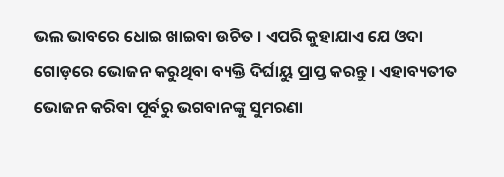ଭଲ ଭାବରେ ଧୋଇ ଖାଇବା ଉଚିତ । ଏପରି କୁହାଯାଏ ଯେ ଓଦା ଗୋଡ଼ରେ ଭୋଜନ କରୁଥିବା ବ୍ୟକ୍ତି ଦିର୍ଘାୟୁ ପ୍ରାପ୍ତ କରନ୍ତୁ । ଏହାବ୍ୟତୀତ ଭୋଜନ କରିବା ପୂର୍ବରୁ ଭଗବାନଙ୍କୁ ସୁମରଣା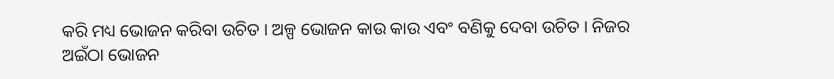କରି ମଧ୍ୟ ଭୋଜନ କରିବା ଉଚିତ । ଅଳ୍ପ ଭୋଜନ କାଉ କାଉ ଏବଂ ବଣିକୁ ଦେବା ଉଚିତ । ନିଜର ଅଇଁଠା ଭୋଜନ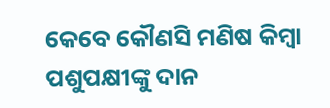କେବେ କୌଣସି ମଣିଷ କିମ୍ବା ପଶୁପକ୍ଷୀଙ୍କୁ ଦାନ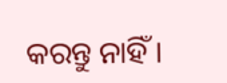କରନ୍ତୁ ନାହିଁ ।